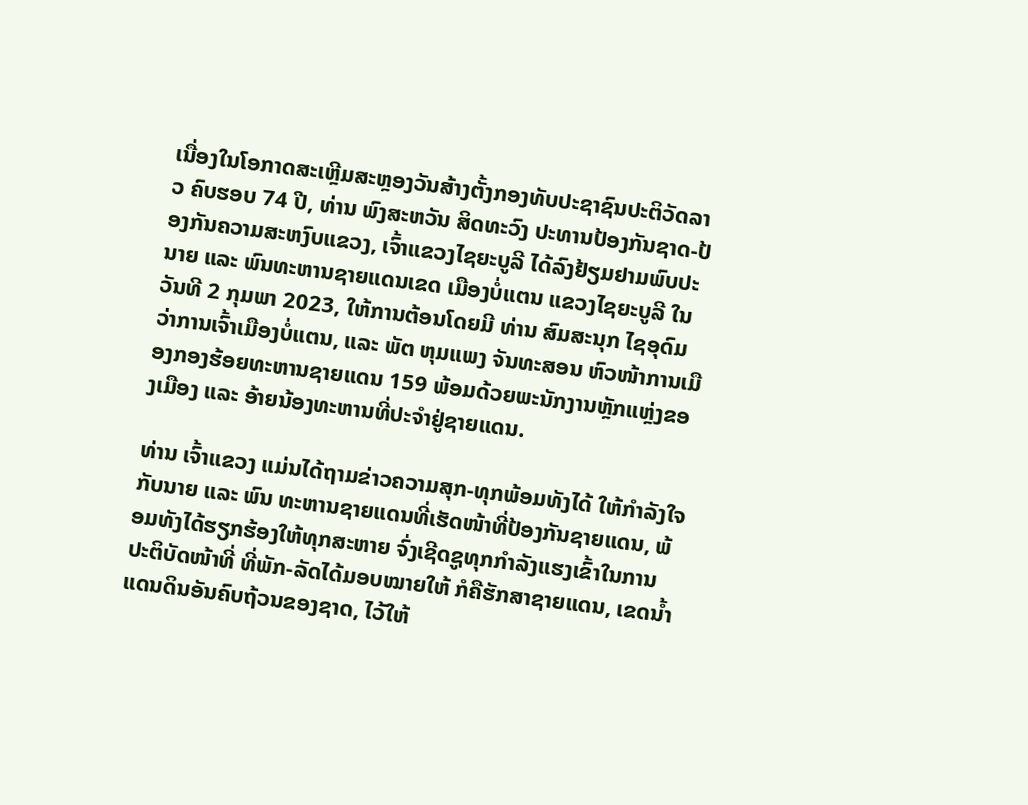ເນື່ອງໃນໂອກາດສະເຫຼີມສະຫຼອງວັນສ້າງຕັ້ງກອງທັບປະຊາຊົນປະຕິວັດລາວ ຄົບຮອບ 74 ປີ, ທ່ານ ພົງສະຫວັນ ສິດທະວົງ ປະທານປ້ອງກັນຊາດ-ປ້ອງກັນຄວາມສະຫງົບແຂວງ, ເຈົ້າແຂວງໄຊຍະບູລີ ໄດ້ລົງຢ້ຽມຢາມພົບປະນາຍ ແລະ ພົນທະຫານຊາຍແດນເຂດ ເມືອງບໍ່ແຕນ ແຂວງໄຊຍະບູລີ ໃນວັນທີ 2 ກຸມພາ 2023, ໃຫ້ການຕ້ອນໂດຍມີ ທ່ານ ສົມສະນຸກ ໄຊອຸດົມ ວ່າການເຈົ້າເມືອງບໍ່ແຕນ, ແລະ ພັຕ ຫຸມແພງ ຈັນທະສອນ ຫົວໜ້າການເມືອງກອງຮ້ອຍທະຫານຊາຍແດນ 159 ພ້ອມດ້ວຍພະນັກງານຫຼັກແຫຼ່ງຂອງເມືອງ ແລະ ອ້າຍນ້ອງທະຫານທີ່ປະຈໍາຢູ່ຊາຍແດນ.

ທ່ານ ເຈົ້າແຂວງ ແມ່ນໄດ້ຖາມຂ່າວຄວາມສຸກ-ທຸກພ້ອມທັງໄດ້ ໃຫ້ກໍາລັງໃຈກັບນາຍ ແລະ ພົນ ທະຫານຊາຍແດນທີ່ເຮັດໜ້າທີ່ປ້ອງກັນຊາຍແດນ, ພ້ອມທັງໄດ້ຮຽກຮ້ອງໃຫ້ທຸກສະຫາຍ ຈົ່ງເຊີດຊູທຸກກໍາລັງແຮງເຂົ້າໃນການປະຕິບັດໜ້າທີ່ ທີ່ພັກ-ລັດໄດ້ມອບໝາຍໃຫ້ ກໍຄືຮັກສາຊາຍແດນ, ເຂດນໍ້າແດນດິນອັນຄົບຖ້ວນຂອງຊາດ, ໄວ້ໃຫ້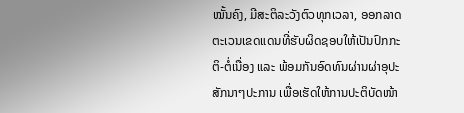ໝັ້ນຄົງ, ມີສະຕິລະວັງຕົວທຸກເວລາ, ອອກລາດຕະເວນເຂດແດນທີ່ຮັບຜິດຊອບໃຫ້ເປັນປົກກະຕິ-ຕໍ່ເນື່ອງ ແລະ ພ້ອມກັນອົດທົນຜ່ານຜ່າອຸປະສັກນາໆປະການ ເພື່ອເຮັດໃຫ້ການປະຕິບັດໜ້າ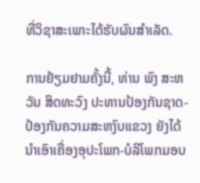ທີ່ວິຊາສະເພາະໄດ້ຮັບຜົນສໍາເລັດ.

ການຢ້ຽມຢາມຄັ້ງນີ້, ທ່ານ ພົງ ສະຫວັນ ສິດທະວົງ ປະທານປ້ອງກັນຊາດ-ປ້ອງກັນຄວາມສະຫງົບແຂວງ ຍັງໄດ້ນໍາເອົາເຄື່ອງອຸປະໂພກ-ບໍລິໂພກມອບ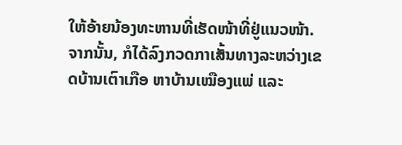ໃຫ້ອ້າຍນ້ອງທະຫານທີ່ເຮັດໜ້າທີ່ຢູ່ແນວໜ້າ. ຈາກນັ້ນ, ກໍໄດ້ລົງກວດກາເສັ້ນທາງລະຫວ່າງເຂດບ້ານເຕົາເກືອ ຫາບ້ານເໝືອງແພ່ ແລະ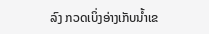ລົງ ກວດເບິ່ງອ່າງເກັບນໍ້າເຂ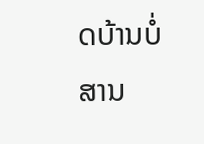ດບ້ານບໍ່ສານ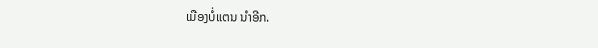ເມືອງບໍ່ແຕນ ນຳອີກ.